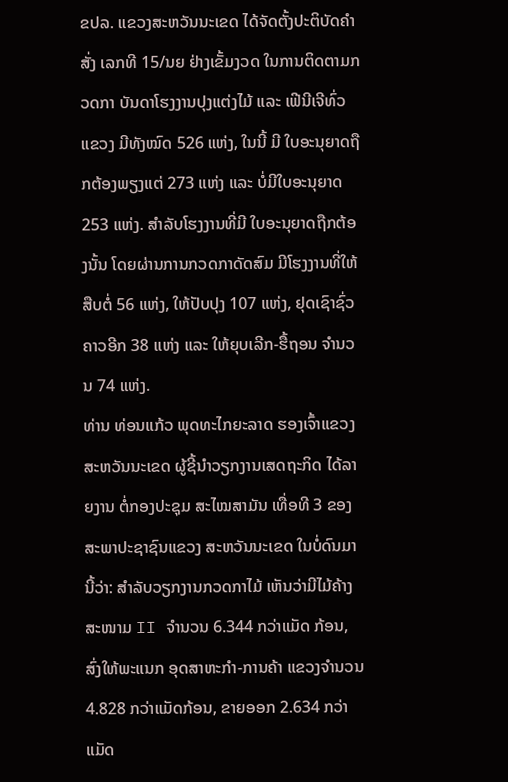ຂປລ. ແຂວງສະຫວັນນະເຂດ ໄດ້ຈັດຕັ້ງປະຕິບັດຄຳສັ່ງ ເລກທີ 15/ນຍ ຢ່າງເຂັ້ມງວດ ໃນການຕິດຕາມກວດກາ ບັນດາໂຮງງານປຸງແຕ່ງໄມ້ ແລະ ເຟີນີເຈີທົ່ວແຂວງ ມີທັງໝົດ 526 ແຫ່ງ, ໃນນີ້ ມີ ໃບອະນຸຍາດຖືກຕ້ອງພຽງແຕ່ 273 ແຫ່ງ ແລະ ບໍ່ມີໃບອະນຸຍາດ 253 ແຫ່ງ. ສຳລັບໂຮງງານທີ່ມີ ໃບອະນຸຍາດຖືກຕ້ອງນັ້ນ ໂດຍຜ່ານການກວດກາດັດສົມ ມີໂຮງງານທີ່ໃຫ້ສືບຕໍ່ 56 ແຫ່ງ, ໃຫ້ປັບປຸງ 107 ແຫ່ງ, ຢຸດເຊົາຊົ່ວຄາວອີກ 38 ແຫ່ງ ແລະ ໃຫ້ຍຸບເລີກ-ຮື້ຖອນ ຈຳນວນ 74 ແຫ່ງ.
ທ່ານ ທ່ອນແກ້ວ ພຸດທະໄກຍະລາດ ຮອງເຈົ້າແຂວງສະຫວັນນະເຂດ ຜູ້ຊີ້ນຳວຽກງານເສດຖະກິດ ໄດ້ລາຍງານ ຕໍ່ກອງປະຊຸມ ສະໄໝສາມັນ ເທື່ອທີ 3 ຂອງສະພາປະຊາຊົນແຂວງ ສະຫວັນນະເຂດ ໃນບໍ່ດົນມານີ້ວ່າ: ສຳລັບວຽກງານກວດກາໄມ້ ເຫັນວ່າມີໄມ້ຄ້າງສະໜາມ II ຈຳນວນ 6.344 ກວ່າແມັດ ກ້ອນ, ສົ່ງໃຫ້ພະແນກ ອຸດສາຫະກຳ-ການຄ້າ ແຂວງຈຳນວນ 4.828 ກວ່າແມັດກ້ອນ, ຂາຍອອກ 2.634 ກວ່າແມັດ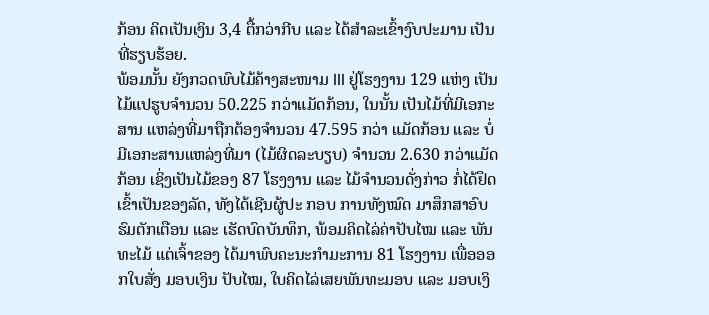ກ້ອນ ຄິດເປັນເງິນ 3,4 ຕື້ກວ່າກີບ ແລະ ໄດ້ສຳລະເຂົ້າງົບປະມານ ເປັນທີ່ຮຽບຮ້ອຍ.
ພ້ອມນັ້ນ ຍັງກວດພົບໄມ້ຄ້າງສະໜາມ III ຢູ່ໂຮງງານ 129 ແຫ່ງ ເປັນໄມ້ແປຮູບຈຳນວນ 50.225 ກວ່າແມັດກ້ອນ, ໃນນັ້ນ ເປັນໄມ້ທີ່ມີເອກະສານ ແຫລ່ງທີ່ມາຖືກຕ້ອງຈຳນວນ 47.595 ກວ່າ ແມັດກ້ອນ ແລະ ບໍ່ມີເອກະສານແຫລ່ງທີ່ມາ (ໄມ້ຜິດລະບຽບ) ຈຳນວນ 2.630 ກວ່າແມັດກ້ອນ ເຊິ່ງເປັນໄມ້ຂອງ 87 ໂຮງງານ ແລະ ໄມ້ຈຳນວນດັ່ງກ່າວ ກໍ່ໄດ້ຢຶດເຂົ້າເປັນຂອງລັດ, ທັງໄດ້ເຊີນຜູ້ປະ ກອບ ການທັງໝົດ ມາສຶກສາອົບຮົມຕັກເຕືອນ ແລະ ເຮັດບົດບັນທຶກ, ພ້ອມຄິດໄລ່ຄ່າປັບໄໝ ແລະ ພັນທະໄມ້ ແຕ່ເຈົ້າຂອງ ໄດ້ມາພົບຄະນະກຳມະການ 81 ໂຮງງານ ເພື່ອອອກໃບສັ່ງ ມອບເງິນ ປັບໄໝ, ໃບຄິດໄລ່ເສຍພັນທະມອບ ແລະ ມອບເງິ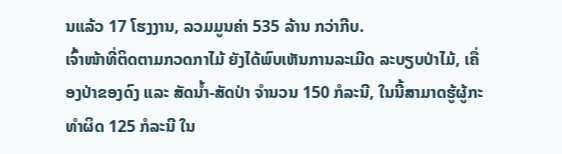ນແລ້ວ 17 ໂຮງງານ, ລວມມູນຄ່າ 535 ລ້ານ ກວ່າກີບ.
ເຈົ້າໜ້າທີ່ຕິດຕາມກວດກາໄມ້ ຍັງໄດ້ພົບເຫັນການລະເມີດ ລະບຽບປ່າໄມ້, ເຄື່ອງປ່າຂອງດົງ ແລະ ສັດນ້ຳ-ສັດປ່າ ຈຳນວນ 150 ກໍລະນີ, ໃນນີ້ສາມາດຮູ້ຜູ້ກະທຳຜິດ 125 ກໍລະນີ ໃນ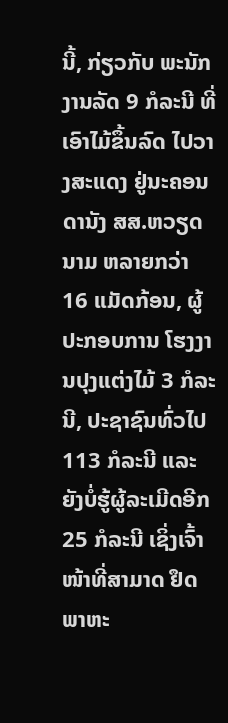ນີ້, ກ່ຽວກັບ ພະນັກງານລັດ 9 ກໍລະນີ ທີ່ເອົາໄມ້ຂຶ້ນລົດ ໄປວາງສະແດງ ຢູ່ນະຄອນດານັງ ສສ.ຫວຽດນາມ ຫລາຍກວ່າ 16 ແມັດກ້ອນ, ຜູ້ປະກອບການ ໂຮງງານປຸງແຕ່ງໄມ້ 3 ກໍລະນີ, ປະຊາຊົນທົ່ວໄປ 113 ກໍລະນີ ແລະ ຍັງບໍ່ຮູ້ຜູ້ລະເມີດອີກ 25 ກໍລະນີ ເຊິ່ງເຈົ້າໜ້າທີ່ສາມາດ ຢຶດພາຫະ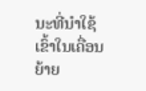ນະທີ່ນຳໃຊ້ ເຂົ້າໃນເຄື່ອນຍ້າຍ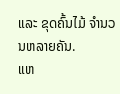ແລະ ຂຸດຄົ້ນໄມ້ ຈຳນວນຫລາຍຄັນ.
ແຫ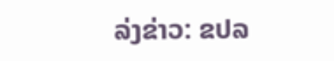ລ່ງຂ່າວ: ຂປລ